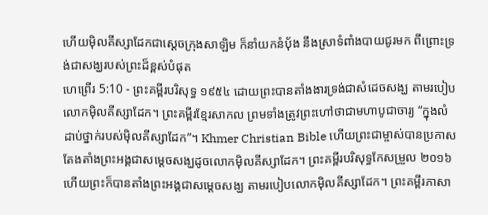ហើយម៉ិលគីស្សាដែកជាស្តេចក្រុងសាឡិម ក៏នាំយកនំបុ័ង នឹងស្រាទំពាំងបាយជូរមក ពីព្រោះទ្រង់ជាសង្ឃរបស់ព្រះដ៏ខ្ពស់បំផុត
ហេព្រើរ 5:10 - ព្រះគម្ពីរបរិសុទ្ធ ១៩៥៤ ដោយព្រះបានតាំងងារទ្រង់ជាសំដេចសង្ឃ តាមរបៀបលោកម៉ិលគីស្សាដែក។ ព្រះគម្ពីរខ្មែរសាកល ព្រមទាំងត្រូវព្រះហៅថាជាមហាបូជាចារ្យ “ក្នុងលំដាប់ថ្នាក់របស់ម៉ិលគីស្សាដែក”។ Khmer Christian Bible ហើយព្រះជាម្ចាស់បានប្រកាសតែងតាំងព្រះអង្គជាសម្ដេចសង្ឃដូចលោកម៉ិលគីស្សាដែក។ ព្រះគម្ពីរបរិសុទ្ធកែសម្រួល ២០១៦ ហើយព្រះក៏បានតាំងព្រះអង្គជាសម្តេចសង្ឃ តាមរបៀបលោកម៉ិលគីស្សាដែក។ ព្រះគម្ពីរភាសា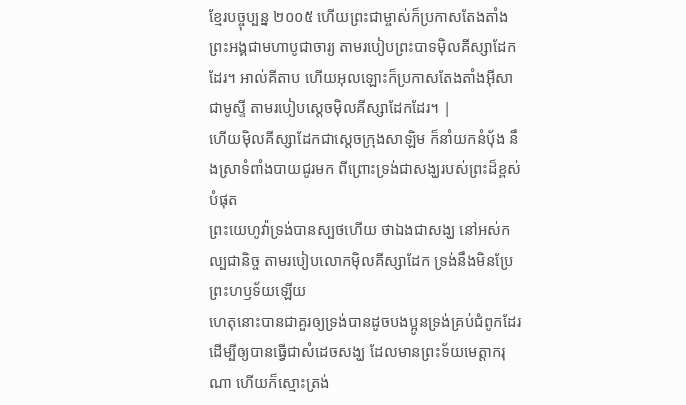ខ្មែរបច្ចុប្បន្ន ២០០៥ ហើយព្រះជាម្ចាស់ក៏ប្រកាសតែងតាំងព្រះអង្គជាមហាបូជាចារ្យ តាមរបៀបព្រះបាទម៉ិលគីស្សាដែកដែរ។ អាល់គីតាប ហើយអុលឡោះក៏ប្រកាសតែងតាំងអ៊ីសាជាមូស្ទី តាមរបៀបស្តេចម៉ិលគីស្សាដែកដែរ។ |
ហើយម៉ិលគីស្សាដែកជាស្តេចក្រុងសាឡិម ក៏នាំយកនំបុ័ង នឹងស្រាទំពាំងបាយជូរមក ពីព្រោះទ្រង់ជាសង្ឃរបស់ព្រះដ៏ខ្ពស់បំផុត
ព្រះយេហូវ៉ាទ្រង់បានស្បថហើយ ថាឯងជាសង្ឃ នៅអស់កល្បជានិច្ច តាមរបៀបលោកម៉ិលគីស្សាដែក ទ្រង់នឹងមិនប្រែព្រះហឫទ័យឡើយ
ហេតុនោះបានជាគួរឲ្យទ្រង់បានដូចបងប្អូនទ្រង់គ្រប់ជំពូកដែរ ដើម្បីឲ្យបានធ្វើជាសំដេចសង្ឃ ដែលមានព្រះទ័យមេត្តាករុណា ហើយក៏ស្មោះត្រង់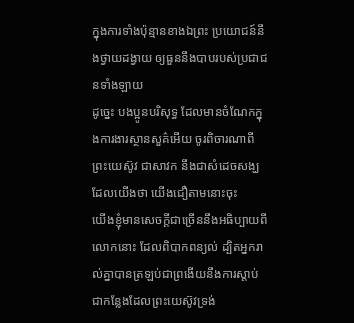ក្នុងការទាំងប៉ុន្មានខាងឯព្រះ ប្រយោជន៍នឹងថ្វាយដង្វាយ ឲ្យធួននឹងបាបរបស់ប្រជាជនទាំងឡាយ
ដូច្នេះ បងប្អូនបរិសុទ្ធ ដែលមានចំណែកក្នុងការងារស្ថានសួគ៌អើយ ចូរពិចារណាពីព្រះយេស៊ូវ ជាសាវក នឹងជាសំដេចសង្ឃ ដែលយើងថា យើងជឿតាមនោះចុះ
យើងខ្ញុំមានសេចក្ដីជាច្រើននឹងអធិប្បាយពីលោកនោះ ដែលពិបាកពន្យល់ ដ្បិតអ្នករាល់គ្នាបានត្រឡប់ជាព្រងើយនឹងការស្តាប់
ជាកន្លែងដែលព្រះយេស៊ូវទ្រង់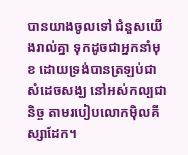បានយាងចូលទៅ ជំនួសយើងរាល់គ្នា ទុកដូចជាអ្នកនាំមុខ ដោយទ្រង់បានត្រឡប់ជាសំដេចសង្ឃ នៅអស់កល្បជានិច្ច តាមរបៀបលោកម៉ិលគីស្សាដែក។